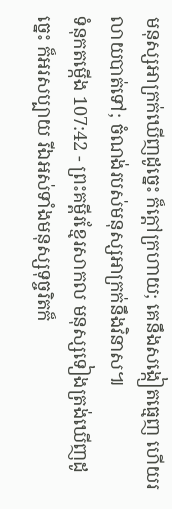មនុស្សអាក្រក់ឃើញដូច្នេះ ក៏ក្ដៅក្រហាយ; គេនឹងសង្កៀតធ្មេញ ហើយរលាយបាត់ទៅ; ចំណង់របស់មនុស្សអាក្រក់នឹងវិនាស៕
ទំនុកតម្កើង 107:42 - ព្រះគម្ពីរខ្មែរសាកល មនុស្សទៀងត្រង់ឃើញដូច្នេះ ក៏អរសប្បាយ រីឯអស់ទាំងមនុស្សទុច្ចរិតក៏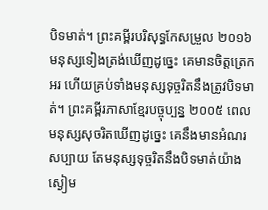បិទមាត់។ ព្រះគម្ពីរបរិសុទ្ធកែសម្រួល ២០១៦ មនុស្សទៀងត្រង់ឃើញដូច្នេះ គេមានចិត្តត្រេកអរ ហើយគ្រប់ទាំងមនុស្សទុច្ចរិតនឹងត្រូវបិទមាត់។ ព្រះគម្ពីរភាសាខ្មែរបច្ចុប្បន្ន ២០០៥ ពេលមនុស្សសុចរិតឃើញដូច្នេះ គេនឹងមានអំណរសប្បាយ តែមនុស្សទុច្ចរិតនឹងបិទមាត់យ៉ាងស្ងៀម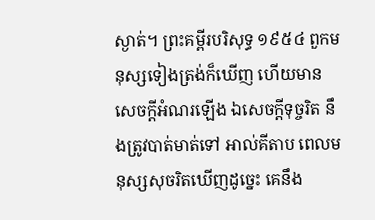ស្ងាត់។ ព្រះគម្ពីរបរិសុទ្ធ ១៩៥៤ ពួកមនុស្សទៀងត្រង់ក៏ឃើញ ហើយមានសេចក្ដីអំណរឡើង ឯសេចក្ដីទុច្ចរិត នឹងត្រូវបាត់មាត់ទៅ អាល់គីតាប ពេលមនុស្សសុចរិតឃើញដូច្នេះ គេនឹង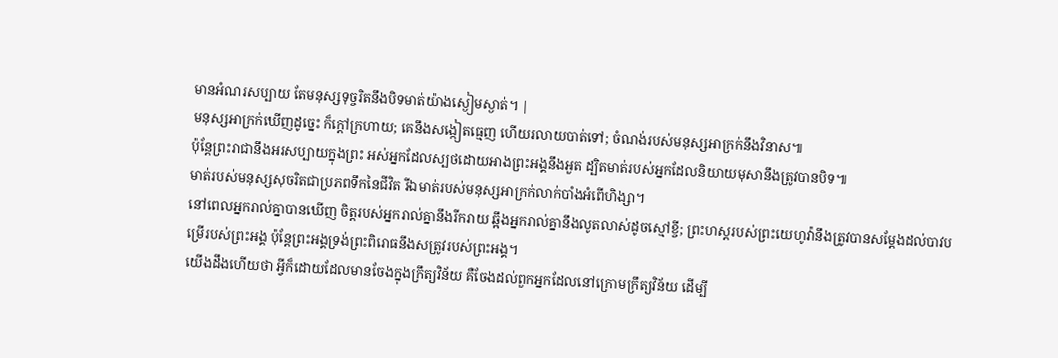មានអំណរសប្បាយ តែមនុស្សទុច្ចរិតនឹងបិទមាត់យ៉ាងស្ងៀមស្ងាត់។ |
មនុស្សអាក្រក់ឃើញដូច្នេះ ក៏ក្ដៅក្រហាយ; គេនឹងសង្កៀតធ្មេញ ហើយរលាយបាត់ទៅ; ចំណង់របស់មនុស្សអាក្រក់នឹងវិនាស៕
ប៉ុន្តែព្រះរាជានឹងអរសប្បាយក្នុងព្រះ អស់អ្នកដែលស្បថដោយអាងព្រះអង្គនឹងអួត ដ្បិតមាត់របស់អ្នកដែលនិយាយមុសានឹងត្រូវបានបិទ៕
មាត់របស់មនុស្សសុចរិតជាប្រភពទឹកនៃជីវិត រីឯមាត់របស់មនុស្សអាក្រក់លាក់បាំងអំពើហិង្សា។
នៅពេលអ្នករាល់គ្នាបានឃើញ ចិត្តរបស់អ្នករាល់គ្នានឹងរីករាយ ឆ្អឹងអ្នករាល់គ្នានឹងលូតលាស់ដូចស្មៅខ្ចី; ព្រះហស្តរបស់ព្រះយេហូវ៉ានឹងត្រូវបានសម្ដែងដល់បាវបម្រើរបស់ព្រះអង្គ ប៉ុន្តែព្រះអង្គទ្រង់ព្រះពិរោធនឹងសត្រូវរបស់ព្រះអង្គ។
យើងដឹងហើយថា អ្វីក៏ដោយដែលមានចែងក្នុងក្រឹត្យវិន័យ គឺចែងដល់ពួកអ្នកដែលនៅក្រោមក្រឹត្យវិន័យ ដើម្បី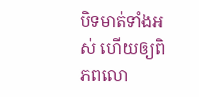បិទមាត់ទាំងអស់ ហើយឲ្យពិភពលោ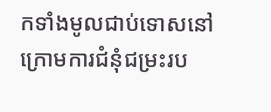កទាំងមូលជាប់ទោសនៅក្រោមការជំនុំជម្រះរប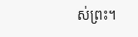ស់ព្រះ។